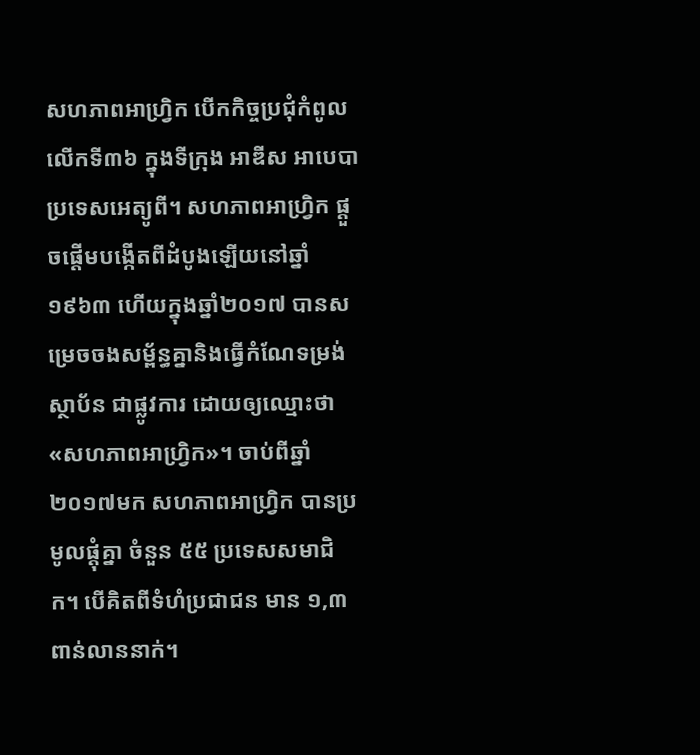សហភាពអាហ្រ្វិក បើកកិច្ចប្រជុំកំពូល លើកទី៣៦ ក្នុងទីក្រុង អាឌីស អាបេបា ប្រទេសអេត្យូពី។ សហភាពអាហ្វ្រិក ផ្តួចផ្តើមបង្កើតពីដំបូងឡើយនៅឆ្នាំ១៩៦៣ ហើយក្នុងឆ្នាំ២០១៧ បានសម្រេចចងសម្ព័ន្ធគ្នានិងធ្វើកំណែទម្រង់ស្ថាប័ន ជាផ្លូវការ ដោយឲ្យឈ្មោះថា «សហភាពអាហ្វ្រិក»។ ចាប់ពីឆ្នាំ២០១៧មក សហភាពអាហ្វ្រិក បានប្រមូលផ្តុំគ្នា ចំនួន ៥៥ ប្រទេសសមាជិក។ បើគិតពីទំហំប្រជាជន មាន ១,៣ ពាន់លាននាក់។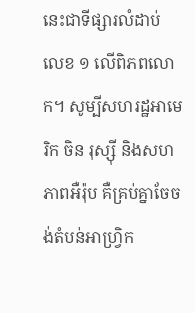នេះជាទីផ្សារលំដាប់ លេខ ១ លើពិភពលោក។ សូម្បីសហរដ្ឋអាមេរិក ចិន រុស្ស៊ី និងសហភាពអឺរ៉ុប គឺគ្រប់គ្នាចែចង់តំបន់អាហ្វ្រិក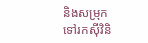និងសម្រុកទៅរកស៊ីវិនិ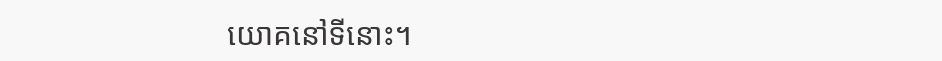យោគនៅទីនោះ។